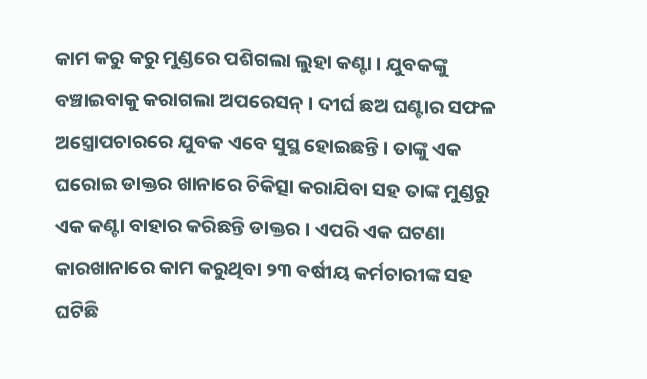କାମ କରୁ କରୁ ମୁଣ୍ଡରେ ପଶିଗଲା ଲୁହା କଣ୍ଟା । ଯୁବକଙ୍କୁ ବଞ୍ଚାଇବାକୁ କରାଗଲା ଅପରେସନ୍ । ଦୀର୍ଘ ଛଅ ଘଣ୍ଟାର ସଫଳ ଅସ୍ତ୍ରୋପଚାରରେ ଯୁବକ ଏବେ ସୁସ୍ଥ ହୋଇଛନ୍ତି । ତାଙ୍କୁ ଏକ ଘରୋଇ ଡାକ୍ତର ଖାନାରେ ଚିକିତ୍ସା କରାଯିବା ସହ ତାଙ୍କ ମୁଣ୍ଡରୁ ଏକ କଣ୍ଟା ବାହାର କରିଛନ୍ତି ଡାକ୍ତର । ଏପରି ଏକ ଘଟଣା କାରଖାନାରେ କାମ କରୁଥିବା ୨୩ ବର୍ଷୀୟ କର୍ମଚାରୀଙ୍କ ସହ ଘଟିଛି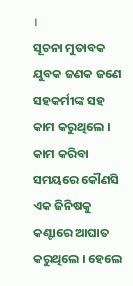।
ସୂଚନା ମୁତାବକ ଯୁବକ ଜଣକ ଜଣେ ସହକର୍ମୀଙ୍କ ସହ କାମ କରୁଥିଲେ । କାମ କରିବା ସମୟରେ କୌଣସି ଏକ ଜିନିଷକୁ କଣ୍ଟାରେ ଆଘାତ କରୁଥିଲେ । ହେଲେ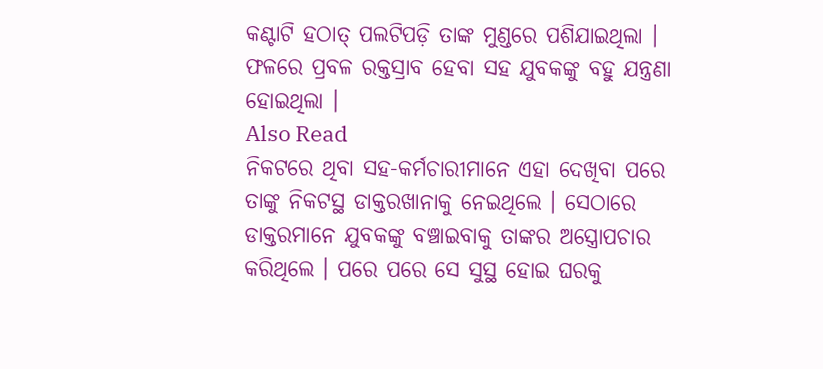କଣ୍ଟାଟି ହଠାତ୍ ପଲଟିପଡ଼ି ତାଙ୍କ ମୁଣ୍ଡରେ ପଶିଯାଇଥିଲା । ଫଳରେ ପ୍ରବଳ ରକ୍ତସ୍ରାବ ହେବା ସହ ଯୁବକଙ୍କୁ ବହୁ ଯନ୍ତ୍ରଣା ହୋଇଥିଲା ।
Also Read
ନିକଟରେ ଥିବା ସହ-କର୍ମଚାରୀମାନେ ଏହା ଦେଖିବା ପରେ ତାଙ୍କୁ ନିକଟସ୍ଥ ଡାକ୍ତରଖାନାକୁ ନେଇଥିଲେ । ସେଠାରେ ଡାକ୍ତରମାନେ ଯୁବକଙ୍କୁ ବଞ୍ଚାଇବାକୁ ତାଙ୍କର ଅସ୍ତ୍ରୋପଚାର କରିଥିଲେ । ପରେ ପରେ ସେ ସୁସ୍ଥ ହୋଇ ଘରକୁ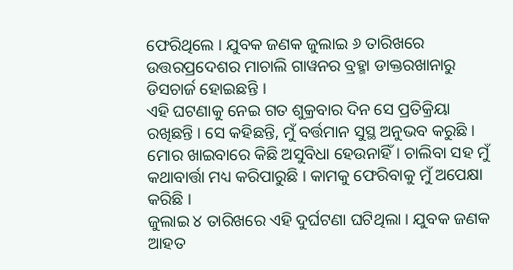ଫେରିଥିଲେ । ଯୁବକ ଜଣକ ଜୁଲାଇ ୬ ତାରିଖରେ ଉତ୍ତରପ୍ରଦେଶର ମାଚାଲି ଗାୱନର ବ୍ରହ୍ମା ଡାକ୍ତରଖାନାରୁ ଡିସଚାର୍ଜ ହୋଇଛନ୍ତି ।
ଏହି ଘଟଣାକୁ ନେଇ ଗତ ଶୁକ୍ରବାର ଦିନ ସେ ପ୍ରତିକ୍ରିୟା ରଖିଛନ୍ତି । ସେ କହିଛନ୍ତି, ମୁଁ ବର୍ତ୍ତମାନ ସୁସ୍ଥ ଅନୁଭବ କରୁଛି । ମୋର ଖାଇବାରେ କିଛି ଅସୁବିଧା ହେଉନାହିଁ । ଚାଲିବା ସହ ମୁଁ କଥାବାର୍ତ୍ତା ମଧ୍ୟ କରିପାରୁଛି । କାମକୁ ଫେରିବାକୁ ମୁଁ ଅପେକ୍ଷା କରିଛି ।
ଜୁଲାଇ ୪ ତାରିଖରେ ଏହି ଦୁର୍ଘଟଣା ଘଟିଥିଲା । ଯୁବକ ଜଣକ ଆହତ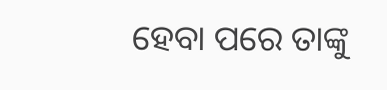ହେବା ପରେ ତାଙ୍କୁ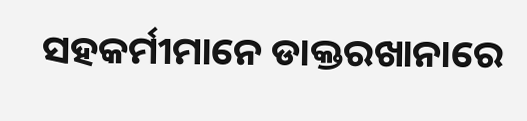ସହକର୍ମୀମାନେ ଡାକ୍ତରଖାନାରେ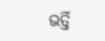ଭର୍ତ୍ତି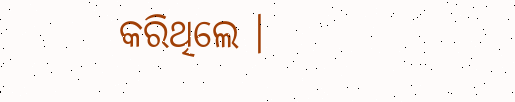କରିଥିଲେ ।